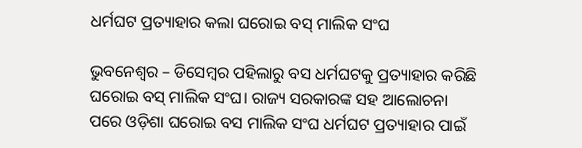ଧର୍ମଘଟ ପ୍ରତ୍ୟାହାର କଲା ଘରୋଇ ବସ୍ ମାଲିକ ସଂଘ

ଭୁବନେଶ୍ୱର – ଡିସେମ୍ବର ପହିଲାରୁ ବସ ଧର୍ମଘଟକୁ ପ୍ରତ୍ୟାହାର କରିଛି ଘରୋଇ ବସ୍ ମାଲିକ ସଂଘ। ରାଜ୍ୟ ସରକାରଙ୍କ ସହ ଆଲୋଚନା ପରେ ଓଡ଼ିଶା ଘରୋଇ ବସ ମାଲିକ ସଂଘ ଧର୍ମଘଟ ପ୍ରତ୍ୟାହାର ପାଇଁ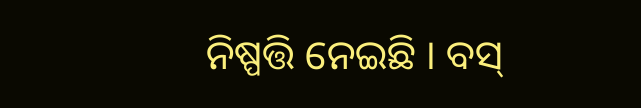ନିଷ୍ପତ୍ତି ନେଇଛି । ବସ୍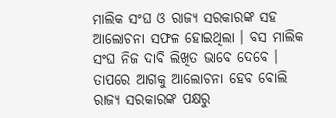ମାଲିକ ସଂଘ ଓ ରାଜ୍ୟ ସରକାରଙ୍କ ସହ ଆଲୋଚନା ସଫଳ ହୋଇଥିଲା । ବସ ମାଲିକ ସଂଘ ନିଜ ଦାବି ଲିଖିତ ଭାବେ ଦେବେ । ତାପରେ ଆଗକୁ ଆଲୋଚନା ହେବ ବୋଲି ରାଜ୍ୟ ସରକାରଙ୍କ ପକ୍ଷରୁ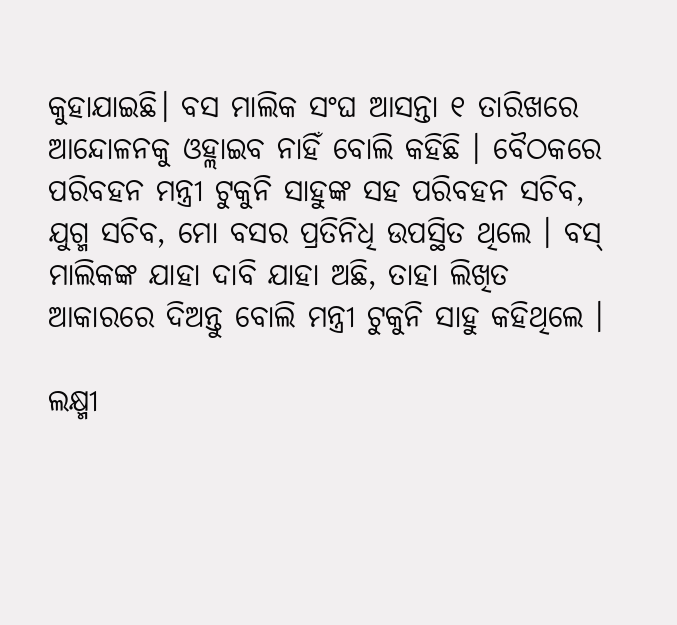କୁହାଯାଇଛି। ବସ ମାଲିକ ସଂଘ ଆସନ୍ତା ୧ ତାରିଖରେ ଆନ୍ଦୋଳନକୁ ଓହ୍ଲାଇବ ନାହିଁ ବୋଲି କହିଛି । ବୈଠକରେ ପରିବହନ ମନ୍ତ୍ରୀ ଟୁକୁନି ସାହୁଙ୍କ ସହ ପରିବହନ ସଚିବ, ଯୁଗ୍ମ ସଚିବ, ମୋ ବସର ପ୍ରତିନିଧି ଉପସ୍ଥିତ ଥିଲେ । ବସ୍ ମାଲିକଙ୍କ ଯାହା ଦାବି ଯାହା ଅଛି, ତାହା ଲିଖିତ ଆକାରରେ ଦିଅନ୍ତୁ ବୋଲି ମନ୍ତ୍ରୀ ଟୁକୁନି ସାହୁ କହିଥିଲେ ।

ଲକ୍ଷ୍ମୀ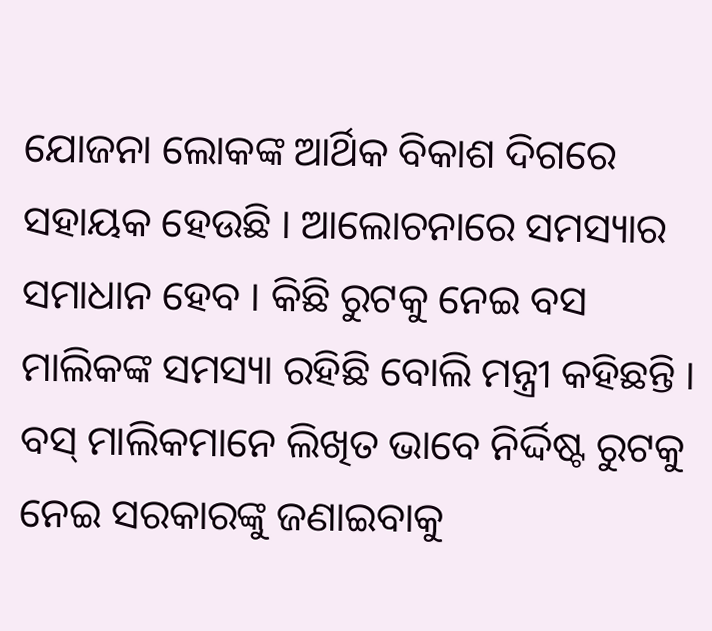ଯୋଜନା ଲୋକଙ୍କ ଆର୍ଥିକ ବିକାଶ ଦିଗରେ ସହାୟକ ହେଉଛି । ଆଲୋଚନାରେ ସମସ୍ୟାର ସମାଧାନ ହେବ । କିଛି ରୁଟକୁ ନେଇ ବସ ମାଲିକଙ୍କ ସମସ୍ୟା ରହିଛି ବୋଲି ମନ୍ତ୍ରୀ କହିଛନ୍ତି । ବସ୍ ମାଲିକମାନେ ଲିଖିତ ଭାବେ ନିର୍ଦ୍ଦିଷ୍ଟ ରୁଟକୁ ନେଇ ସରକାରଙ୍କୁ ଜଣାଇବାକୁ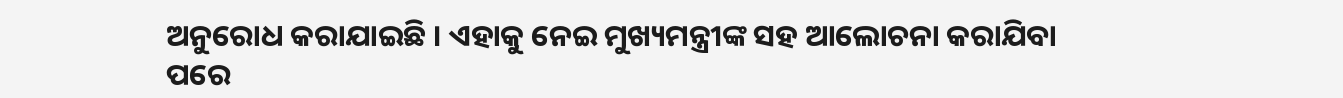ଅନୁରୋଧ କରାଯାଇଛି । ଏହାକୁ ନେଇ ମୁଖ୍ୟମନ୍ତ୍ରୀଙ୍କ ସହ ଆଲୋଚନା କରାଯିବା ପରେ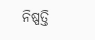ନିଷ୍ପତ୍ତି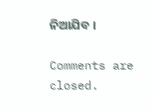ନିଆଯିବ ।

Comments are closed.